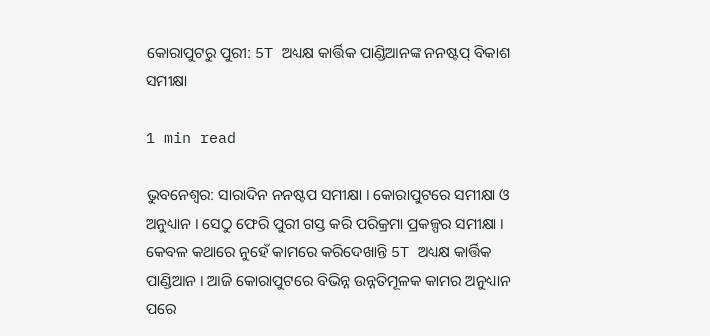କୋରାପୁଟରୁ ପୁରୀ: 5T ଅଧ୍ୟକ୍ଷ କାର୍ତ୍ତିକ ପାଣ୍ଡିଆନଙ୍କ ନନଷ୍ଟପ୍ ବିକାଶ ସମୀକ୍ଷା

1 min read

ଭୁବନେଶ୍ବର: ସାରାଦିନ ନନଷ୍ଟପ ସମୀକ୍ଷା । କୋରାପୁଟରେ ସମୀକ୍ଷା ଓ ଅନୁଧ୍ୟାନ । ସେଠୁ ଫେରି ପୁରୀ ଗସ୍ତ କରି ପରିକ୍ରମା ପ୍ରକଳ୍ପର ସମୀକ୍ଷା । କେବଳ କଥାରେ ନୁହେଁ କାମରେ କରିଦେଖାନ୍ତି 5T ଅଧ୍ୟକ୍ଷ କାର୍ତ୍ତିକ ପାଣ୍ଡିଆନ । ଆଜି କୋରାପୁଟରେ ବିଭିନ୍ନ ଉନ୍ନତିମୂଳକ କାମର ଅନୁଧ୍ୟାନ ପରେ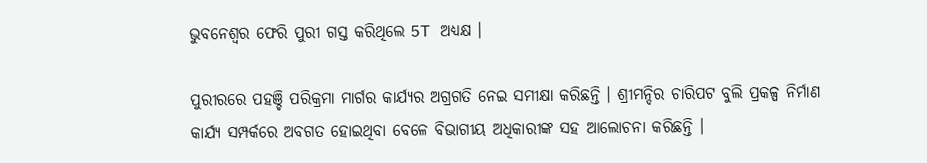ଭୁବନେଶ୍ବର ଫେରି ପୁରୀ ଗସ୍ତ କରିଥିଲେ 5T ଅଧ୍ୟକ୍ଷ ।

ପୁରୀରରେ ପହଞ୍ଚି ପରିକ୍ରମା ମାର୍ଗର କାର୍ଯ୍ୟର ଅଗ୍ରଗତି ନେଇ ସମୀକ୍ଷା କରିଛନ୍ତି । ଶ୍ରୀମନ୍ଦିର ଚାରିପଟ ବୁଲି ପ୍ରକଳ୍ପ ନିର୍ମାଣ କାର୍ଯ୍ୟ ସମ୍ପର୍କରେ ଅବଗତ ହୋଇଥିବା ବେଳେ ବିଭାଗୀୟ ଅଧିକାରୀଙ୍କ ସହ ଆଲୋଚନା କରିଛନ୍ତି ।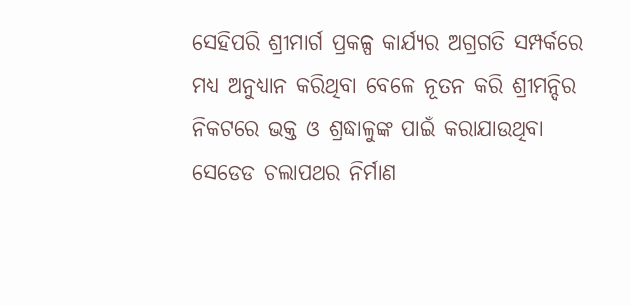ସେହିପରି ଶ୍ରୀମାର୍ଗ ପ୍ରକଳ୍ପ କାର୍ଯ୍ୟର ଅଗ୍ରଗତି ସମ୍ପର୍କରେ ମଧ୍ୟ ଅନୁଧ୍ୟାନ କରିଥିବା ବେଳେ ନୂତନ କରି ଶ୍ରୀମନ୍ଦିର ନିକଟରେ ଭକ୍ତ ଓ ଶ୍ରଦ୍ଧାଳୁଙ୍କ ପାଇଁ କରାଯାଉଥିବା ସେଡେଡ ଚଲାପଥର ନିର୍ମାଣ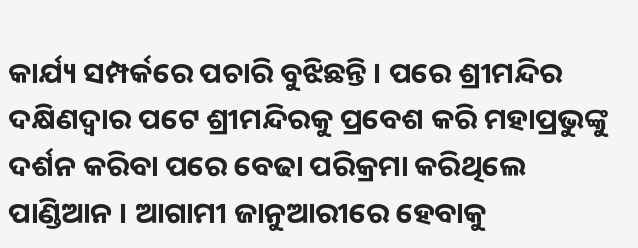କାର୍ଯ୍ୟ ସମ୍ପର୍କରେ ପଚାରି ବୁଝିଛନ୍ତି । ପରେ ଶ୍ରୀମନ୍ଦିର ଦକ୍ଷିଣଦ୍ୱାର ପଟେ ଶ୍ରୀମନ୍ଦିରକୁ ପ୍ରବେଶ କରି ମହାପ୍ରଭୁଙ୍କୁ ଦର୍ଶନ କରିବା ପରେ ବେଢା ପରିକ୍ରମା କରିଥିଲେ ପାଣ୍ଡିଆନ । ଆଗାମୀ ଜାନୁଆରୀରେ ହେବାକୁ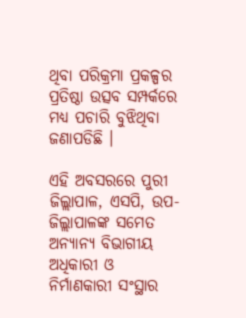ଥିବା ପରିକ୍ରମା ପ୍ରକଳ୍ପର ପ୍ରତିଷ୍ଠା ଉତ୍ସବ ସମ୍ପର୍କରେ ମଧ୍ୟ ପଚାରି ବୁଝିଥିବା ଜଣାପଡିଛି ।

ଏହି ଅବସରରେ ପୁରୀ ଜିଲ୍ଲାପାଳ, ଏସପି, ଉପ-ଜିଲ୍ଲାପାଳଙ୍କ ସମେତ ଅନ୍ୟାନ୍ୟ ବିଭାଗୀୟ ଅଧିକାରୀ ଓ ନିର୍ମାଣକାରୀ ସଂସ୍ଥାର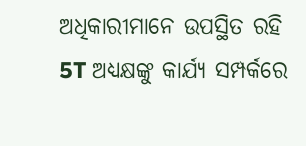ଅଧିକାରୀମାନେ ଉପସ୍ଥିତ ରହି 5T ଅଧ୍ୟକ୍ଷଙ୍କୁ କାର୍ଯ୍ୟ ସମ୍ପର୍କରେ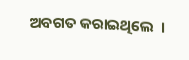ଅବଗତ କରାଇଥିଲେ  ।